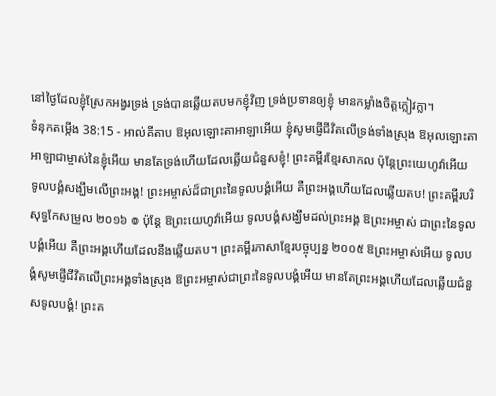នៅថ្ងៃដែលខ្ញុំស្រែកអង្វរទ្រង់ ទ្រង់បានឆ្លើយតបមកខ្ញុំវិញ ទ្រង់ប្រទានឲ្យខ្ញុំ មានកម្លាំងចិត្តក្លៀវក្លា។
ទំនុកតម្កើង 38:15 - អាល់គីតាប ឱអុលឡោះតាអាឡាអើយ ខ្ញុំសូមផ្ញើជីវិតលើទ្រង់ទាំងស្រុង ឱអុលឡោះតាអាឡាជាម្ចាស់នៃខ្ញុំអើយ មានតែទ្រង់ហើយដែលឆ្លើយជំនួសខ្ញុំ! ព្រះគម្ពីរខ្មែរសាកល ប៉ុន្តែព្រះយេហូវ៉ាអើយ ទូលបង្គំសង្ឃឹមលើព្រះអង្គ! ព្រះអម្ចាស់ដ៏ជាព្រះនៃទូលបង្គំអើយ គឺព្រះអង្គហើយដែលឆ្លើយតប! ព្រះគម្ពីរបរិសុទ្ធកែសម្រួល ២០១៦ ៙ ប៉ុន្ដែ ឱព្រះយេហូវ៉ាអើយ ទូលបង្គំសង្ឃឹមដល់ព្រះអង្គ ឱព្រះអម្ចាស់ ជាព្រះនៃទូលបង្គំអើយ គឺព្រះអង្គហើយដែលនឹងឆ្លើយតប។ ព្រះគម្ពីរភាសាខ្មែរបច្ចុប្បន្ន ២០០៥ ឱព្រះអម្ចាស់អើយ ទូលបង្គំសូមផ្ញើជីវិតលើព្រះអង្គទាំងស្រុង ឱព្រះអម្ចាស់ជាព្រះនៃទូលបង្គំអើយ មានតែព្រះអង្គហើយដែលឆ្លើយជំនួសទូលបង្គំ! ព្រះគ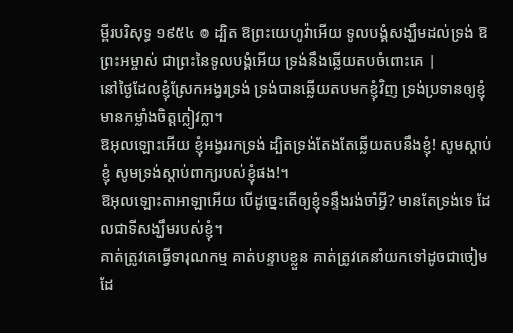ម្ពីរបរិសុទ្ធ ១៩៥៤ ៙ ដ្បិត ឱព្រះយេហូវ៉ាអើយ ទូលបង្គំសង្ឃឹមដល់ទ្រង់ ឱព្រះអម្ចាស់ ជាព្រះនៃទូលបង្គំអើយ ទ្រង់នឹងឆ្លើយតបចំពោះគេ |
នៅថ្ងៃដែលខ្ញុំស្រែកអង្វរទ្រង់ ទ្រង់បានឆ្លើយតបមកខ្ញុំវិញ ទ្រង់ប្រទានឲ្យខ្ញុំ មានកម្លាំងចិត្តក្លៀវក្លា។
ឱអុលឡោះអើយ ខ្ញុំអង្វររកទ្រង់ ដ្បិតទ្រង់តែងតែឆ្លើយតបនឹងខ្ញុំ! សូមស្តាប់ខ្ញុំ សូមទ្រង់ស្តាប់ពាក្យរបស់ខ្ញុំផង!។
ឱអុលឡោះតាអាឡាអើយ បើដូច្នេះតើឲ្យខ្ញុំទន្ទឹងរង់ចាំអ្វី? មានតែទ្រង់ទេ ដែលជាទីសង្ឃឹមរបស់ខ្ញុំ។
គាត់ត្រូវគេធ្វើទារុណកម្ម គាត់បន្ទាបខ្លួន គាត់ត្រូវគេនាំយកទៅដូចជាចៀម ដែ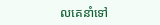លគេនាំទៅ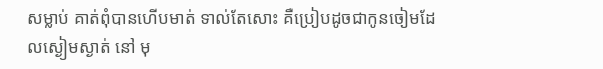សម្លាប់ គាត់ពុំបានហើបមាត់ ទាល់តែសោះ គឺប្រៀបដូចជាកូនចៀមដែលស្ងៀមស្ងាត់ នៅ មុ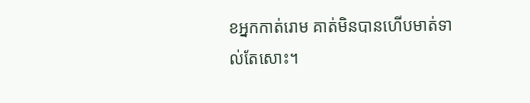ខអ្នកកាត់រោម គាត់មិនបានហើបមាត់ទាល់តែសោះ។